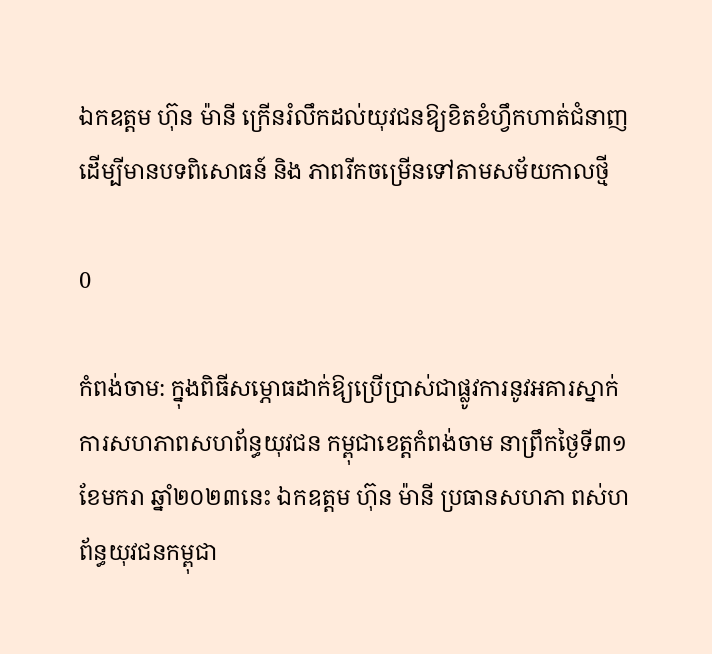ឯកឧត្តម ហ៊ុន ម៉ានី ក្រើនរំលឹកដល់យុវជនឱ្យខិតខំហ្វឹកហាត់ជំនាញ ដើម្បីមានបទពិសោធន៍ និង ភាពរីកចម្រើនទៅតាមសម័យកាលថ្មី

0

កំពង់ចាម: ក្នុងពិធីសម្ភោធដាក់ឱ្យប្រើប្រាស់ជាផ្លូវការនូវអគារស្នាក់ការសហភាពសហព័ន្ធយុវជន កម្ពុជាខេត្តកំពង់ចាម នាព្រឹកថ្ងៃទី៣១ ខែមករា ឆ្នាំ២០២៣នេះ ឯកឧត្តម ហ៊ុន ម៉ានី ប្រធានសហភា ពស់ហព័ន្ធយុវជនកម្ពុជា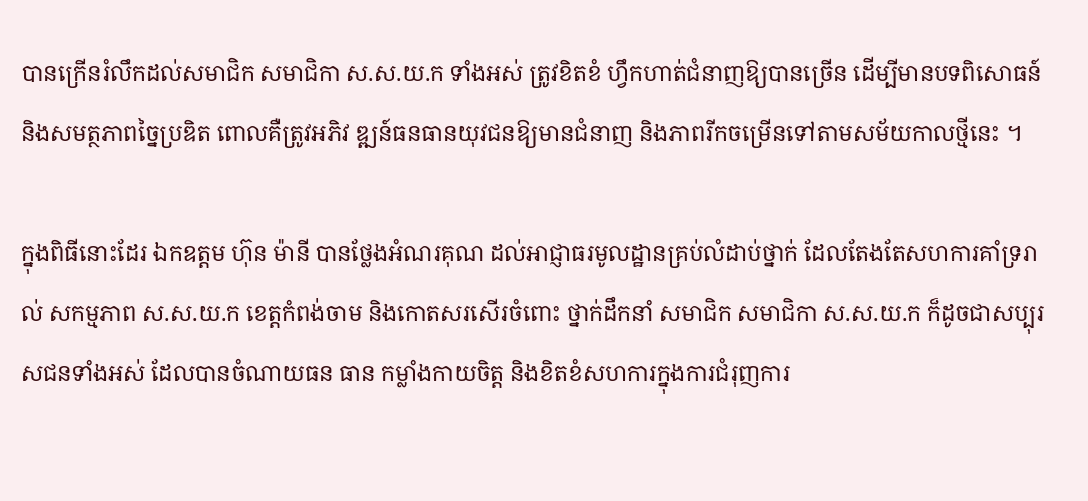បានក្រើនរំលឹកដល់សមាជិក សមាជិកា ស.ស.យ.ក ទាំងអស់ ត្រូវខិតខំ ហ្វឹកហាត់ជំនាញឱ្យបានច្រើន ដើម្បីមានបទពិសោធន៍ និងសមត្ថភាពច្នៃប្រឌិត ពោលគឺត្រូវអភិវ ឌ្ឍន៍ធនធានយុវជនឱ្យមានជំនាញ និងភាពរីកចម្រើនទៅតាមសម័យកាលថ្មីនេះ ។

ក្នុងពិធីនោះដែរ ឯកឧត្ដម ហ៊ុន ម៉ានី បានថ្លែងអំណរគុណ ដល់អាជ្ញាធរមូលដ្ឋានគ្រប់លំដាប់ថ្នាក់ ដែលតែងតែសហការគាំទ្ររាល់ សកម្មភាព ស.ស.យ.ក ខេត្តកំពង់ចាម និងកោតសរសើរចំពោះ ថ្នាក់ដឹកនាំ សមាជិក សមាជិកា ស.ស.យ.ក ក៏ដូចជាសប្បុរសជនទាំងអស់ ដែលបានចំណាយធន ធាន កម្លាំងកាយចិត្ត និងខិតខំសហការក្នុងការជំរុញការ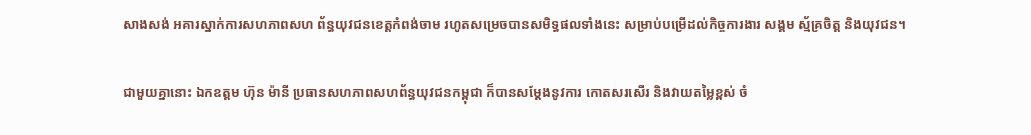សាងសង់ អគារស្នាក់ការសហភាពសហ ព័ន្ធយុវជនខេត្តកំពង់ចាម រហូតសម្រេចបានសមិទ្ធផលទាំងនេះ សម្រាប់បម្រើដល់កិច្ចការងារ សង្គម ស្ម័គ្រចិត្ត និងយុវជន។

ជាមួយគ្នានោះ ឯកឧត្តម ហ៊ុន ម៉ានី ប្រធានសហភាពសហព័ន្ធយុវជនកម្ពុជា ក៏បានសម្តែងនូវការ កោតសរសើរ និងវាយតម្លៃខ្ពស់ ចំ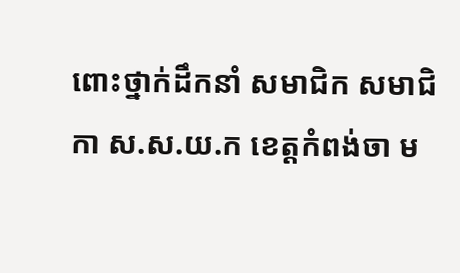ពោះថ្នាក់ដឹកនាំ សមាជិក សមាជិកា ស.ស.យ.ក ខេត្តកំពង់ចា ម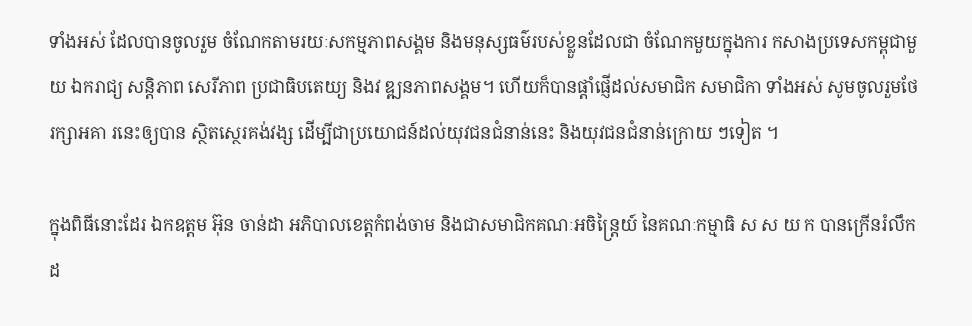ទាំងអស់ ដែលបានចូលរួម ចំណែកតាមរយៈសកម្មភាពសង្គម និងមនុស្សធម៌របស់ខ្លួនដែលជា ចំណែកមួយក្នុងការ កសាងប្រទេសកម្ពុជាមួយ ឯករាជ្យ សន្តិភាព សេរីភាព ប្រជាធិបតេយ្យ និងវ ឌ្ឍនភាពសង្គម។ ហើយក៏បានផ្តាំផ្ញើដល់សមាជិក សមាជិកា ទាំងអស់ សូមចូលរួមថែរក្សាអគា រនេះឲ្យបាន ស្ថិតស្ថេរគង់វង្ស ដើម្បីជាប្រយោជន៍ដល់យុវជនជំនាន់នេះ និងយុវជនជំនាន់ក្រោយ ៗទៀត ។

ក្នុងពិធីនោះដែរ ឯកឧត្តម អ៊ុន ចាន់ដា អភិបាលខេត្តកំពង់ចាម និងជាសមាជិកគណៈអចិន្ត្រៃយ៍ នៃគណៈកម្មាធិ ស ស យ ក បានក្រើនរំលឹកដ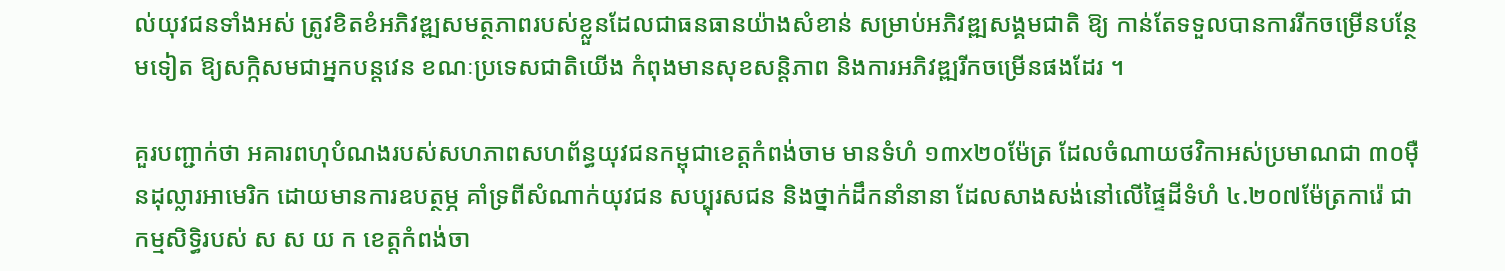ល់យុវជនទាំងអស់ ត្រូវខិតខំអភិវឌ្ឍសមត្ថភាពរបស់ខ្លួនដែលជាធនធានយ៉ាងសំខាន់ សម្រាប់អភិវឌ្ឍសង្គមជាតិ ឱ្យ កាន់តែទទួលបានការរីកចម្រើនបន្ថែមទៀត ឱ្យសក្កិសមជាអ្នកបន្តវេន ខណៈប្រទេសជាតិយើង កំពុងមានសុខសន្តិភាព និងការអភិវឌ្ឍរីកចម្រើនផងដែរ ។

គួរបញ្ជាក់ថា អគារពហុបំណងរបស់សហភាពសហព័ន្ធយុវជនកម្ពុជាខេត្តកំពង់ចាម មានទំហំ ១៣x២០ម៉ែត្រ ដែលចំណាយថវិកាអស់ប្រមាណជា ៣០ម៉ឺនដុល្លារអាមេរិក ដោយមានការឧបត្ថម្ភ គាំទ្រពីសំណាក់យុវជន សប្បុរសជន និងថ្នាក់ដឹកនាំនានា ដែលសាងសង់នៅលើផ្ទៃដីទំហំ ៤.២០៧ម៉ែត្រការ៉េ ជាកម្មសិទ្ធិរបស់ ស ស យ ក ខេត្តកំពង់ចា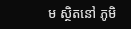ម ស្ថិតនៅ ភូមិ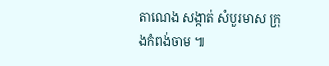តាណេង សង្កាត់ សំបួរមាស ក្រុងកំពង់ចាម ៕